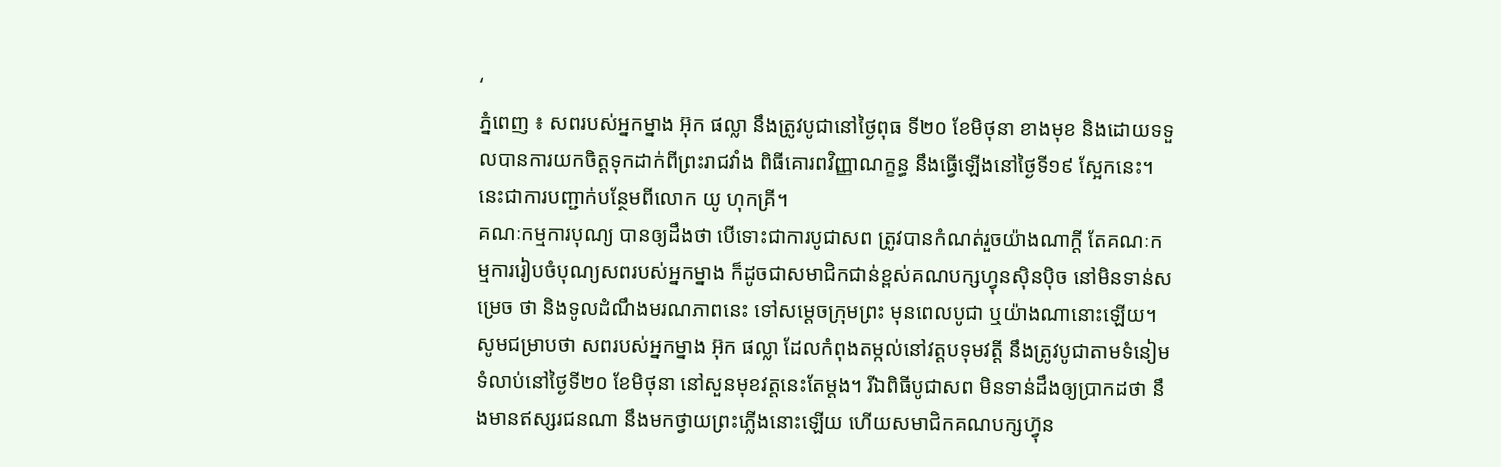‘
ភ្នំពេញ ៖ សពរបស់អ្នកម្នាង អ៊ុក ផល្លា នឹងត្រូវបូជានៅថ្ងៃពុធ ទី២០ ខែមិថុនា ខាងមុខ និងដោយទទួលបានការយកចិត្តទុកដាក់ពីព្រះរាជវាំង ពិធីគោរពវិញ្ញាណក្ខន្ធ នឹងធ្វើឡើងនៅថ្ងៃទី១៩ ស្អែកនេះ។ នេះជាការបញ្ជាក់បន្ថែមពីលោក យូ ហុកគ្រី។
គណៈកម្មការបុណ្យ បានឲ្យដឹងថា បើទោះជាការបូជាសព ត្រូវបានកំណត់រួចយ៉ាងណាក្ដី តែគណៈកម្មការរៀបចំបុណ្យសពរបស់អ្នកម្នាង ក៏ដូចជាសមាជិកជាន់ខ្ពស់គណបក្សហ្វុនស៊ិនប៉ិច នៅមិនទាន់សម្រេច ថា និងទូលដំណឹងមរណភាពនេះ ទៅសម្ដេចក្រុមព្រះ មុនពេលបូជា ឬយ៉ាងណានោះឡើយ។
សូមជម្រាបថា សពរបស់អ្នកម្នាង អ៊ុក ផល្លា ដែលកំពុងតម្កល់នៅវត្តបទុមវត្តី នឹងត្រូវបូជាតាមទំនៀមទំលាប់នៅថ្ងៃទី២០ ខែមិថុនា នៅសួនមុខវត្តនេះតែម្ដង។ រីឯពិធីបូជាសព មិនទាន់ដឹងឲ្យប្រាកដថា នឹងមានឥស្សរជនណា នឹងមកថ្វាយព្រះភ្លើងនោះឡើយ ហើយសមាជិកគណបក្សហ្វ៊ុន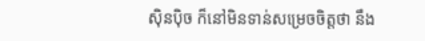ស៊ិនប៉ិច ក៏នៅមិនទាន់សម្រេចចិត្តថា នឹង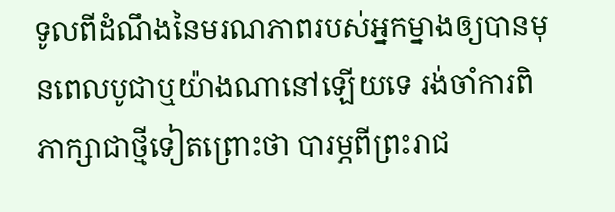ទូលពីដំណឹងនៃមរណភាពរបស់អ្នកម្នាងឲ្យបានមុនពេលបូជាឬយ៉ាងណានៅឡើយទេ រង់ចាំការពិភាក្សាជាថ្មីទៀតព្រោះថា បារម្ភពីព្រះរាជ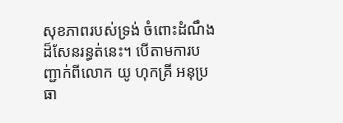សុខភាពរបស់ទ្រង់ ចំពោះដំណឹងដ៏សែនរន្ធត់នេះ។ បើតាមការបញ្ជាក់ពីលោក យូ ហុកគ្រី អនុប្រធា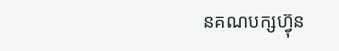នគណបក្សហ្វ៊ុន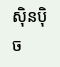ស៊ិនប៉ិច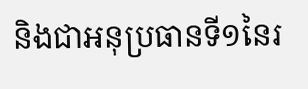និងជាអនុប្រធានទី១នៃរ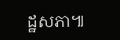ដ្ឋសភា៕